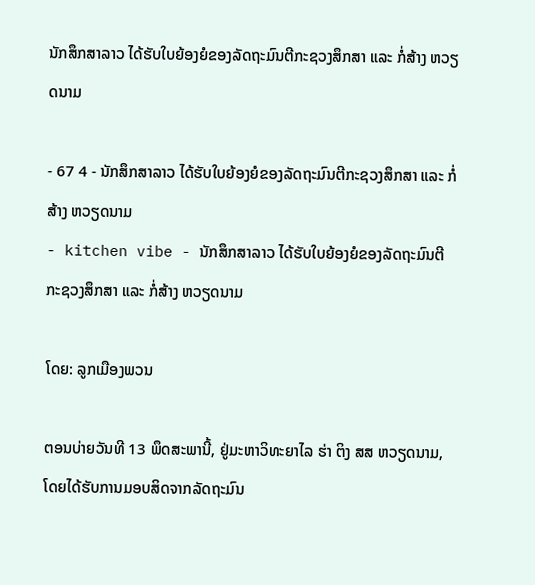ນັກສຶກສາລາວ ໄດ້ຮັບໃບຍ້ອງຍໍຂອງລັດຖະມົນຕີກະຊວງສຶກສາ ແລະ ກໍ່ສ້າງ ຫວຽດນາມ

- 67 4 - ນັກສຶກສາລາວ ໄດ້ຮັບໃບຍ້ອງຍໍຂອງລັດຖະມົນຕີກະຊວງສຶກສາ ແລະ ກໍ່ສ້າງ ຫວຽດນາມ
- kitchen vibe - ນັກສຶກສາລາວ ໄດ້ຮັບໃບຍ້ອງຍໍຂອງລັດຖະມົນຕີກະຊວງສຶກສາ ແລະ ກໍ່ສ້າງ ຫວຽດນາມ

ໂດຍ: ລູກເມືອງພວນ

ຕອນບ່າຍວັນທີ 13 ພຶດສະພານີ້, ຢູ່ມະຫາວິທະຍາໄລ ຮ່າ ຕິງ ສສ ຫວຽດນາມ, ໂດຍໄດ້ຮັບການມອບສິດຈາກລັດຖະມົນ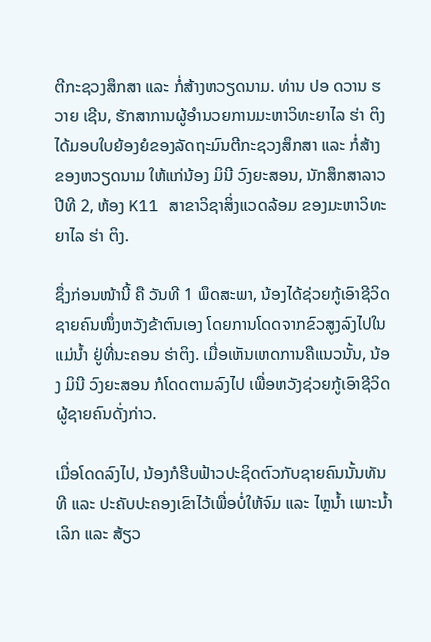ຕີກະຊວງສຶກສາ ແລະ ກໍ່ສ້າງຫວຽດນາມ. ທ່ານ ປອ ດວານ ຮວາຍ ເຊີນ, ຮັກສາການຜູ້ອຳນວຍການມະຫາວິທະຍາໄລ ຮ່າ ຕິງ ໄດ້ມອບໃບຍ້ອງຍໍຂອງລັດຖະມົນຕີກະຊວງສຶກສາ ແລະ ກໍ່ສ້າງ ຂອງຫວຽດນາມ ໃຫ້ແກ່ນ້ອງ ມິນີ ວົງຍະສອນ, ນັກສຶກສາລາວປີທີ 2, ຫ້ອງ K11 ສາຂາວິຊາສິ່ງແວດລ້ອມ ຂອງມະຫາວິທະຍາໄລ ຮ່າ ຕິງ.

ຊຶ່ງກ່ອນໜ້ານີ້ ຄື ວັນທີ 1 ພຶດສະພາ, ນ້ອງໄດ້ຊ່ວຍກູ້ເອົາຊີວິດຊາຍຄົນໜຶ່ງຫວັງຂ້າຕົນເອງ ໂດຍການໂດດຈາກຂົວສູງລົງໄປໃນແມ່ນໍ້າ ຢູ່ທີ່ນະຄອນ ຮ່າຕິງ. ເມື່ອເຫັນເຫດການຄືແນວນັ້ນ, ນ້ອງ ມິນີ ວົງຍະສອນ ກໍໂດດຕາມລົງໄປ ເພື່ອຫວັງຊ່ວຍກູ້ເອົາຊີວິດຜູ້ຊາຍຄົນດັ່ງກ່າວ.

ເມື່ອໂດດລົງໄປ, ນ້ອງກໍຮີບຟ້າວປະຊິດຕົວກັບຊາຍຄົນນັ້ນທັນທີ ແລະ ປະຄັບປະຄອງເຂົາໄວ້ເພື່ອບໍ່ໃຫ້ຈົມ ແລະ ໄຫຼນໍ້າ ເພາະນໍ້າເລິກ ແລະ ສ້ຽວ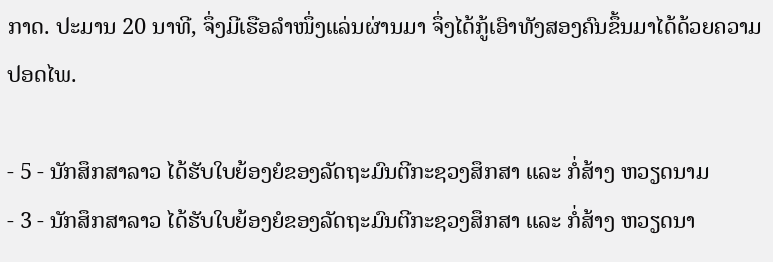ກາດ. ປະມານ 20 ນາທີ, ຈຶ່ງມີເຮືອລຳໜຶ່ງແລ່ນຜ່ານມາ ຈຶ່ງໄດ້ກູ້ເອົາທັງສອງຄົນຂຶ້ນມາໄດ້ດ້ວຍຄວາມປອດໄພ.

- 5 - ນັກສຶກສາລາວ ໄດ້ຮັບໃບຍ້ອງຍໍຂອງລັດຖະມົນຕີກະຊວງສຶກສາ ແລະ ກໍ່ສ້າງ ຫວຽດນາມ
- 3 - ນັກສຶກສາລາວ ໄດ້ຮັບໃບຍ້ອງຍໍຂອງລັດຖະມົນຕີກະຊວງສຶກສາ ແລະ ກໍ່ສ້າງ ຫວຽດນາ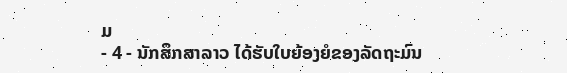ມ
- 4 - ນັກສຶກສາລາວ ໄດ້ຮັບໃບຍ້ອງຍໍຂອງລັດຖະມົນ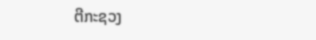ຕີກະຊວງ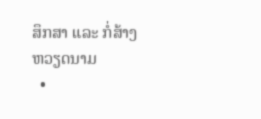ສຶກສາ ແລະ ກໍ່ສ້າງ ຫວຽດນາມ
  •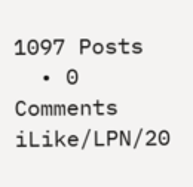1097 Posts
  • 0 Comments
iLike/LPN/20